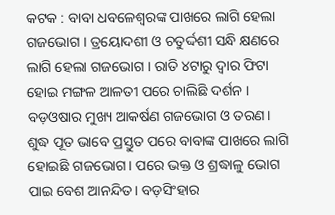କଟକ : ବାବା ଧବଳେଶ୍ୱରଙ୍କ ପାଖରେ ଲାଗି ହେଲା ଗଜଭୋଗ । ତ୍ରୟୋଦଶୀ ଓ ଚତୁର୍ଦ୍ଦଶୀ ସନ୍ଧି କ୍ଷଣରେ ଲାଗି ହେଲା ଗଜଭୋଗ । ରାତି ୪ଟାରୁ ଦ୍ୱାର ଫିଟା ହୋଇ ମଙ୍ଗଳ ଆଳତୀ ପରେ ଚାଲିଛି ଦର୍ଶନ । ବଡ଼ଓଷାର ମୁଖ୍ୟ ଆକର୍ଷଣ ଗଜଭୋଗ ଓ ତରଣ। ଶୁଦ୍ଧ ପୂତ ଭାବେ ପ୍ରସ୍ତୁତ ପରେ ବାବାଙ୍କ ପାଖରେ ଲାଗି ହୋଇଛି ଗଜଭୋଗ। ପରେ ଭକ୍ତ ଓ ଶ୍ରଦ୍ଧାଳୁ ଭୋଗ ପାଇ ବେଶ ଆନନ୍ଦିତ। ବଡ଼ସିଂହାର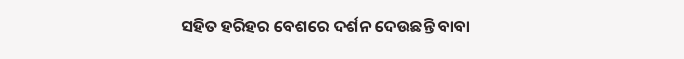ସହିତ ହରିହର ବେଶରେ ଦର୍ଶନ ଦେଉଛନ୍ତି ବାବା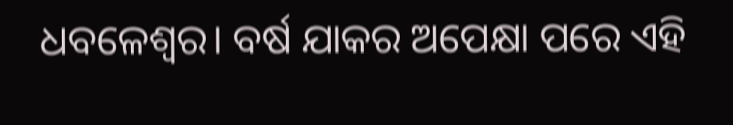ଧବଳେଶ୍ବର। ବର୍ଷ ଯାକର ଅପେକ୍ଷା ପରେ ଏହି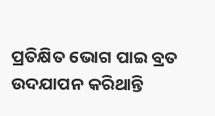ପ୍ରତିକ୍ଷିତ ଭୋଗ ପାଇ ବ୍ରତ ଉଦଯାପନ କରିଥାନ୍ତି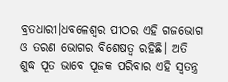ବ୍ରତଧାରୀ।ଧବଳେଶ୍ୱର ପୀଠର ଏହି ଗଜଭୋଗ ଓ ତରଣ ଭୋଗର ବିଶେଷତ୍ୱ ରହିଛି। ଅତି ଶୁଦ୍ଧ ପୂତ ଭାବେ ପୂଜକ ପରିବାର ଏହି ସ୍ୱତନ୍ତ୍ର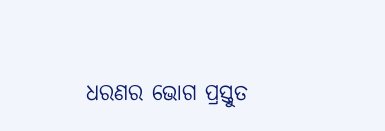ଧରଣର ଭୋଗ ପ୍ରସ୍ତୁତ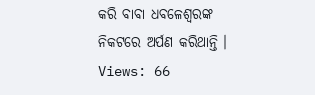କରି ବାବା ଧବଳେଶ୍ୱରଙ୍କ ନିକଟରେ ଅର୍ପଣ କରିଥାନ୍ତି ।
Views: 66